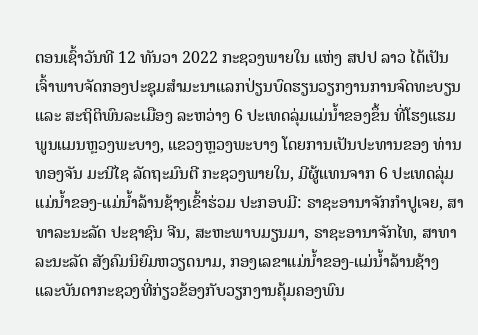ຕອນເຊົ້າວັນທີ 12 ທັນວາ 2022 ກະຊວງພາຍໃນ ແຫ່ງ ສປປ ລາວ ໄດ້ເປັນເຈົ້າພາບຈັດກອງປະຊຸມສໍາມະນາແລກປ່ຽນບົດຮຽນວຽກງານການຈົດທະບຽນ ແລະ ສະຖິຕິພົນລະເມືອງ ລະຫວ່າງ 6 ປະເທດລຸ່ມແມ່ນໍ້າຂອງຂຶ້ນ ທີ່ໂຮງແຮມພູນແມນຫຼວງພະບາງ, ແຂວງຫຼວງພະບາງ ໂດຍການເປັນປະທານຂອງ ທ່ານ ທອງຈັນ ມະນີໄຊ ລັດຖະມົນຕີ ກະຊວງພາຍໃນ, ມີຜູ້ແທນຈາກ 6 ປະເທດລຸ່ມແມ່ນໍ້າຂອງ-ແມ່ນໍ້າລ້ານຊ້າງເຂົ້າຮ່ວມ ປະກອບມີ: ຣາຊະອານາຈັກກໍາປູເຈຍ, ສາທາລະນະລັດ ປະຊາຊົນ ຈີນ, ສະຫະພາບມຽນມາ, ຣາຊະອານາຈັກໄທ, ສາທາລະນະລັດ ສັງຄົມນິຍົມຫວຽດນາມ, ກອງເລຂາແມ່ນໍ້າຂອງ-ແມ່ນໍ້າລ້ານຊ້າງ ແລະບັນດາກະຊວງທີ່ກ່ຽວຂ້ອງກັບວຽກງານຄຸ້ມຄອງພົນ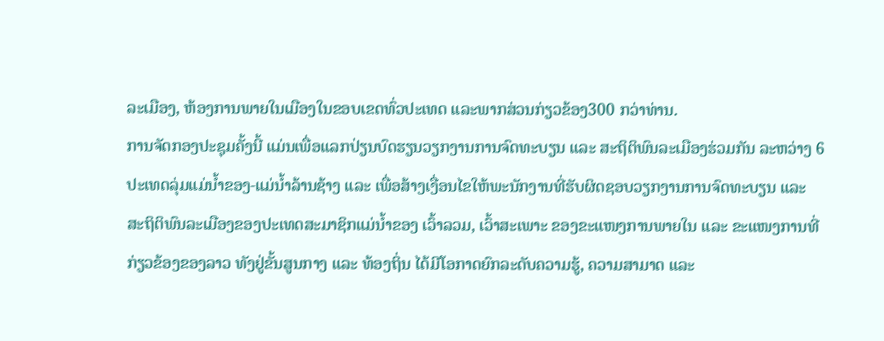ລະເມືອງ, ຫ້ອງການພາຍໃນເມືອງໃນຂອບເຂດທົ່ວປະເທດ ແລະພາກສ່ວນກ່ຽວຂ້ອງ300 ກວ່າທ່ານ.
ການຈັດກອງປະຊຸມຄັ້ງນີ້ ແມ່ນເພື່ອແລກປ່ຽນບົດຮຽນວຽກງານການຈົດທະບຽນ ແລະ ສະຖິຕິພົນລະເມືອງຮ່ວມກັນ ລະຫວ່າງ 6 ປະເທດລຸ່ມແມ່ນໍ້າຂອງ-ແມ່ນໍ້າລ້ານຊ້າງ ແລະ ເພື່ອສ້າງເງື່ອນໄຂໃຫ້ພະນັກງານທີ່ຮັບຜິດຊອບວຽກງານການຈົດທະບຽນ ແລະ ສະຖິຕິພົນລະເມືອງຂອງປະເທດສະມາຊິກແມ່ນໍ້າຂອງ ເວົ້າລວມ, ເວົ້າສະເພາະ ຂອງຂະແໜງການພາຍໃນ ແລະ ຂະແໜງການທີ່ກ່ຽວຂ້ອງຂອງລາວ ທັງຢູ່ຂັ້ນສູນກາງ ແລະ ທ້ອງຖິ່ນ ໄດ້ມີໂອກາດຍົກລະດັບຄວາມຮູ້, ຄວາມສາມາດ ແລະ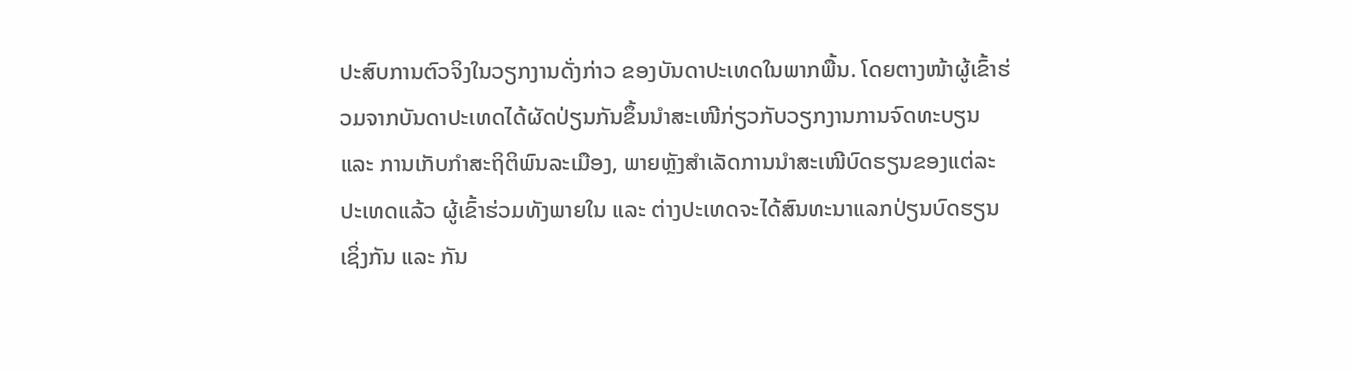ປະສົບການຕົວຈິງໃນວຽກງານດັ່ງກ່າວ ຂອງບັນດາປະເທດໃນພາກພື້ນ. ໂດຍຕາງໜ້າຜູ້ເຂົ້າຮ່ວມຈາກບັນດາປະເທດໄດ້ຜັດປ່ຽນກັນຂຶ້ນນໍາສະເໜີກ່ຽວກັບວຽກງານການຈົດທະບຽນ ແລະ ການເກັບກໍາສະຖິຕິພົນລະເມືອງ, ພາຍຫຼັງສໍາເລັດການນໍາສະເໜີບົດຮຽນຂອງແຕ່ລະປະເທດແລ້ວ ຜູ້ເຂົ້າຮ່ວມທັງພາຍໃນ ແລະ ຕ່າງປະເທດຈະໄດ້ສົນທະນາແລກປ່ຽນບົດຮຽນເຊິ່ງກັນ ແລະ ກັນ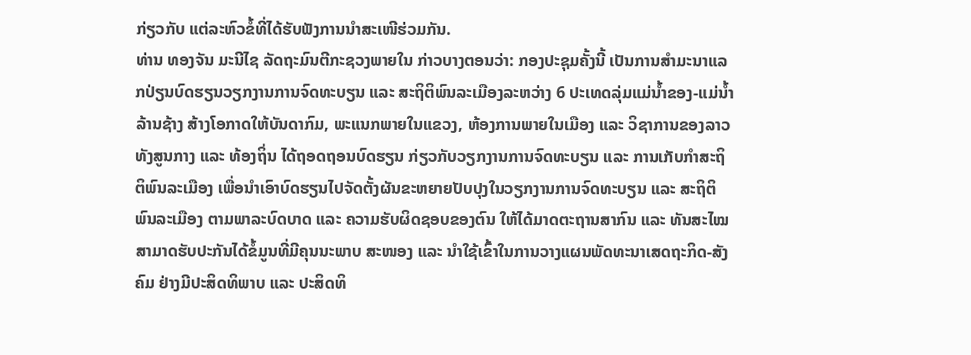ກ່ຽວກັບ ແຕ່ລະຫົວຂໍ້ທີ່ໄດ້ຮັບຟັງການນໍາສະເໜີຮ່ວມກັນ.
ທ່ານ ທອງຈັນ ມະນີໄຊ ລັດຖະມົນຕີກະຊວງພາຍໃນ ກ່າວບາງຕອນວ່າ: ກອງປະຊຸມຄັ້ງນີ້ ເປັນການສໍາມະນາແລກປ່ຽນບົດຮຽນວຽກງານການຈົດທະບຽນ ແລະ ສະຖິຕິພົນລະເມືອງລະຫວ່າງ 6 ປະເທດລຸ່ມແມ່ນໍ້າຂອງ-ແມ່ນໍ້າລ້ານຊ້າງ ສ້າງໂອກາດໃຫ້ບັນດາກົມ, ພະແນກພາຍໃນແຂວງ, ຫ້ອງການພາຍໃນເມືອງ ແລະ ວິຊາການຂອງລາວ ທັງສູນກາງ ແລະ ທ້ອງຖິ່ນ ໄດ້ຖອດຖອນບົດຮຽນ ກ່ຽວກັບວຽກງານການຈົດທະບຽນ ແລະ ການເກັບກໍາສະຖິຕິພົນລະເມືອງ ເພື່ອນໍາເອົາບົດຮຽນໄປຈັດຕັ້ງຜັນຂະຫຍາຍປັບປຸງໃນວຽກງານການຈົດທະບຽນ ແລະ ສະຖິຕິພົນລະເມືອງ ຕາມພາລະບົດບາດ ແລະ ຄວາມຮັບຜິດຊອບຂອງຕົນ ໃຫ້ໄດ້ມາດຕະຖານສາກົນ ແລະ ທັນສະໄໝ ສາມາດຮັບປະກັນໄດ້ຂໍ້ມູນທີ່ມີຄຸນນະພາບ ສະໜອງ ແລະ ນໍາໃຊ້ເຂົ້າໃນການວາງແຜນພັດທະນາເສດຖະກິດ-ສັງຄົມ ຢ່າງມີປະສິດທິພາບ ແລະ ປະສິດທິ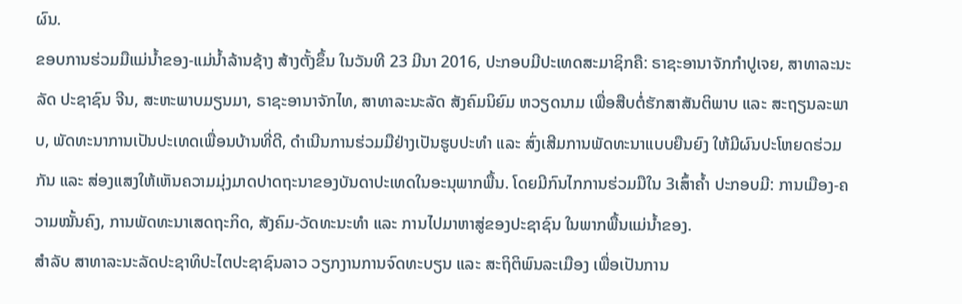ຜົນ.
ຂອບການຮ່ວມມືແມ່ນໍ້າຂອງ-ແມ່ນໍ້າລ້ານຊ້າງ ສ້າງຕັ້ງຂຶ້ນ ໃນວັນທີ 23 ມີນາ 2016, ປະກອບມີປະເທດສະມາຊິກຄື: ຣາຊະອານາຈັກກໍາປູເຈຍ, ສາທາລະນະລັດ ປະຊາຊົນ ຈີນ, ສະຫະພາບມຽນມາ, ຣາຊະອານາຈັກໄທ, ສາທາລະນະລັດ ສັງຄົມນິຍົມ ຫວຽດນາມ ເພື່ອສືບຕໍ່ຮັກສາສັນຕິພາບ ແລະ ສະຖຽນລະພາບ, ພັດທະນາການເປັນປະເທດເພື່ອນບ້ານທີ່ດີ, ດໍາເນີນການຮ່ວມມືຢ່າງເປັນຮູບປະທໍາ ແລະ ສົ່ງເສີມການພັດທະນາແບບຍືນຍົງ ໃຫ້ມີຜົນປະໂຫຍດຮ່ວມກັນ ແລະ ສ່ອງແສງໃຫ້ເຫັນຄວາມມຸ່ງມາດປາດຖະນາຂອງບັນດາປະເທດໃນອະນຸພາກພື້ນ. ໂດຍມີກົນໄກການຮ່ວມມືໃນ 3ເສົ້າຄໍ້າ ປະກອບມີ: ການເມືອງ-ຄວາມໝັ້ນຄົງ, ການພັດທະນາເສດຖະກິດ, ສັງຄົມ-ວັດທະນະທໍາ ແລະ ການໄປມາຫາສູ່ຂອງປະຊາຊົນ ໃນພາກພື້ນແມ່ນໍ້າຂອງ.
ສໍາລັບ ສາທາລະນະລັດປະຊາທິປະໄຕປະຊາຊົນລາວ ວຽກງານການຈົດທະບຽນ ແລະ ສະຖິຕິພົນລະເມືອງ ເພື່ອເປັນການ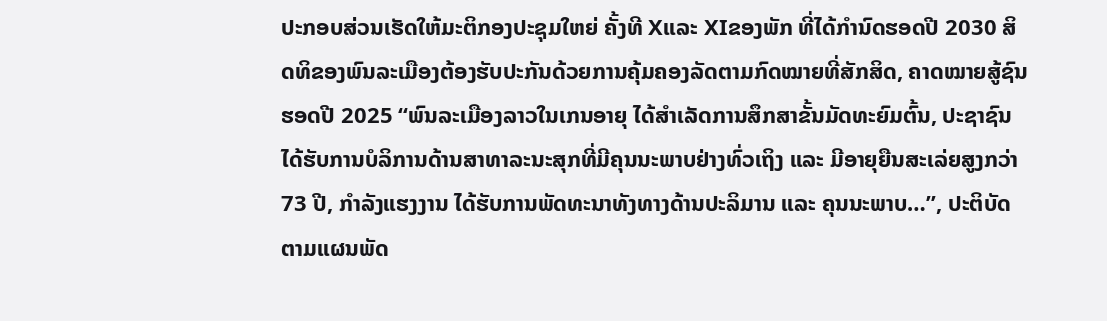ປະກອບສ່ວນເຮັດໃຫ້ມະຕິກອງປະຊຸມໃຫຍ່ ຄັ້ງທີ Xແລະ XIຂອງພັກ ທີ່ໄດ້ກໍານົດຮອດປີ 2030 ສິດທິຂອງພົນລະເມືອງຕ້ອງຮັບປະກັນດ້ວຍການຄຸ້ມຄອງລັດຕາມກົດໝາຍທີ່ສັກສິດ, ຄາດໝາຍສູ້ຊົນ ຮອດປີ 2025 “ພົນລະເມືອງລາວໃນເກນອາຍຸ ໄດ້ສໍາເລັດການສຶກສາຂັ້ນມັດທະຍົມຕົ້ນ, ປະຊາຊົນ ໄດ້ຮັບການບໍລິການດ້ານສາທາລະນະສຸກທີ່ມີຄຸນນະພາບຢ່າງທົ່ວເຖິງ ແລະ ມີອາຍຸຍືນສະເລ່ຍສູງກວ່າ 73 ປີ, ກໍາລັງແຮງງານ ໄດ້ຮັບການພັດທະນາທັງທາງດ້ານປະລິມານ ແລະ ຄຸນນະພາບ…”, ປະຕິບັດຕາມແຜນພັດ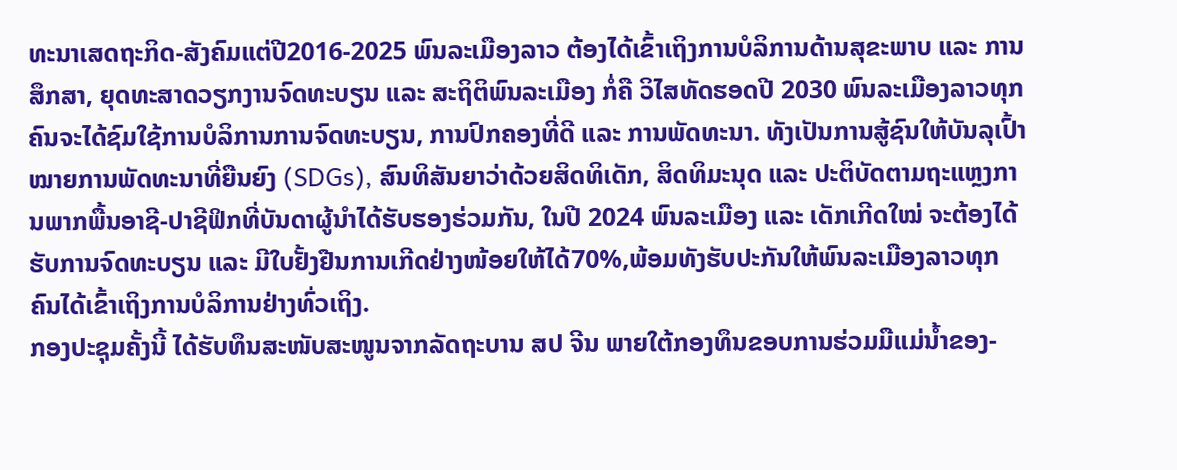ທະນາເສດຖະກິດ-ສັງຄົມແຕ່ປີ2016-2025 ພົນລະເມືອງລາວ ຕ້ອງໄດ້ເຂົ້າເຖິງການບໍລິການດ້ານສຸຂະພາບ ແລະ ການສຶກສາ, ຍຸດທະສາດວຽກງານຈົດທະບຽນ ແລະ ສະຖິຕິພົນລະເມືອງ ກໍ່ຄື ວິໄສທັດຮອດປີ 2030 ພົນລະເມືອງລາວທຸກຄົນຈະໄດ້ຊົມໃຊ້ການບໍລິການການຈົດທະບຽນ, ການປົກຄອງທີ່ດີ ແລະ ການພັດທະນາ. ທັງເປັນການສູ້ຊົນໃຫ້ບັນລຸເປົ້າໝາຍການພັດທະນາທີ່ຍືນຍົງ (SDGs), ສົນທິສັນຍາວ່າດ້ວຍສິດທິເດັກ, ສິດທິມະນຸດ ແລະ ປະຕິບັດຕາມຖະແຫຼງການພາກພື້ນອາຊີ-ປາຊີຟິກທີ່ບັນດາຜູ້ນໍາໄດ້ຮັບຮອງຮ່ວມກັນ, ໃນປີ 2024 ພົນລະເມືອງ ແລະ ເດັກເກີດໃໝ່ ຈະຕ້ອງໄດ້ຮັບການຈົດທະບຽນ ແລະ ມີໃບຢັ້ງຢືນການເກີດຢ່າງໜ້ອຍໃຫ້ໄດ້70%,ພ້ອມທັງຮັບປະກັນໃຫ້ພົນລະເມືອງລາວທຸກຄົນໄດ້ເຂົ້າເຖິງການບໍລິການຢ່າງທົ່ວເຖິງ.
ກອງປະຊຸມຄັ້ງນີ້ ໄດ້ຮັບທຶນສະໜັບສະໜູນຈາກລັດຖະບານ ສປ ຈີນ ພາຍໃຕ້ກອງທຶນຂອບການຮ່ວມມືແມ່ນໍ້າຂອງ-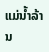ແມ່ນໍ້າລ້ານ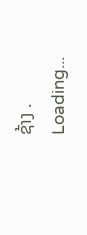ຊ້າງ .
Loading...